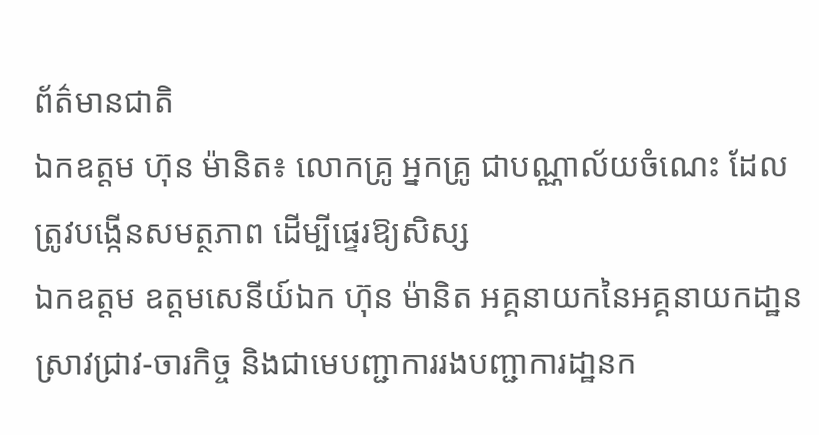ព័ត៌មានជាតិ
ឯកឧត្តម ហ៊ុន ម៉ានិត៖ លោកគ្រូ អ្នកគ្រូ ជាបណ្ណាល័យចំណេះ ដែលត្រូវបង្កើនសមត្ថភាព ដើម្បីផ្ទេរឱ្យសិស្ស
ឯកឧត្តម ឧត្តមសេនីយ៍ឯក ហ៊ុន ម៉ានិត អគ្គនាយកនៃអគ្គនាយកដា្ឋន ស្រាវជ្រាវ-ចារកិច្ច និងជាមេបញ្ជាការរងបញ្ជាការដា្ឋនក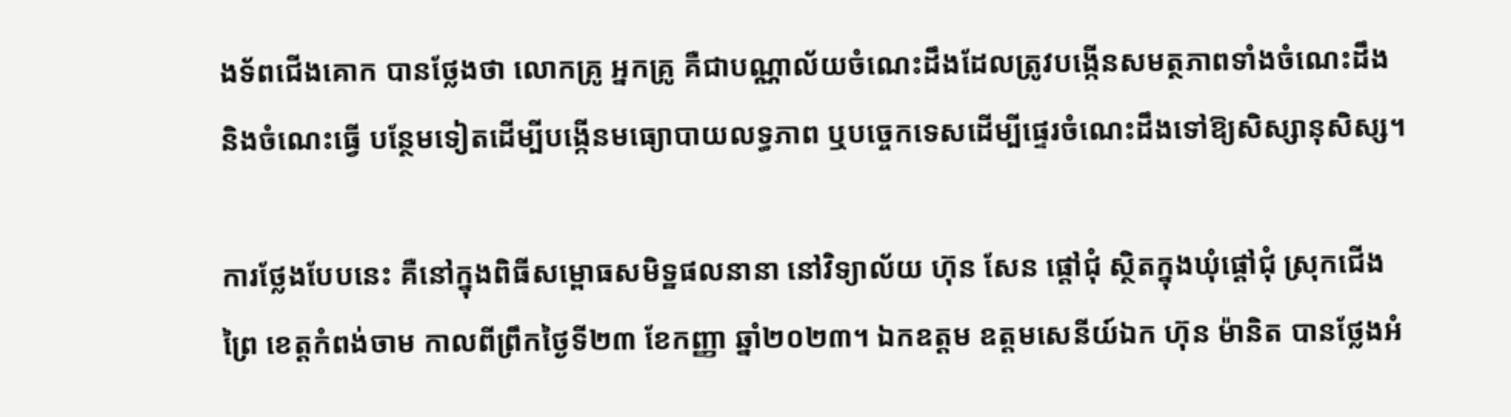ងទ័ពជើងគោក បានថ្លែងថា លោកគ្រូ អ្នកគ្រូ គឺជាបណ្ណាល័យចំណេះដឹងដែលត្រូវបង្កើនសមត្ថភាពទាំងចំណេះដឹង និងចំណេះធ្វើ បន្ថែមទៀតដើម្បីបង្កើនមធ្យោបាយលទ្ធភាព ឬបច្ចេកទេសដើម្បីផ្ទេរចំណេះដឹងទៅឱ្យសិស្សានុសិស្ស។

ការថ្លែងបែបនេះ គឺនៅក្នុងពិធីសម្ពោធសមិទ្ឋផលនានា នៅវិទ្យាល័យ ហ៊ុន សែន ផ្តៅជុំ ស្ថិតក្នុងឃុំផ្ដៅជុំ ស្រុកជើងព្រៃ ខេត្តកំពង់ចាម កាលពីព្រឹកថ្ងៃទី២៣ ខែកញ្ញា ឆ្នាំ២០២៣។ ឯកឧត្តម ឧត្តមសេនីយ៍ឯក ហ៊ុន ម៉ានិត បានថ្លែងអំ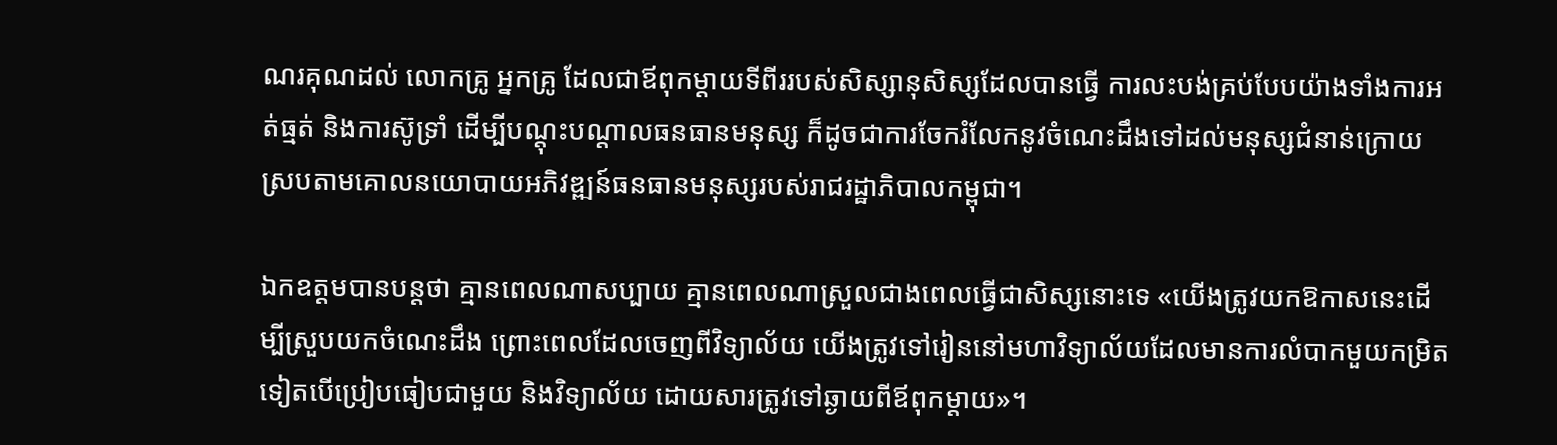ណរគុណដល់ លោកគ្រូ អ្នកគ្រូ ដែលជាឪពុកម្ដាយទីពីររបស់សិស្សានុសិស្សដែលបានធ្វើ ការលះបង់គ្រប់បែបយ៉ាងទាំងការអត់ធ្មត់ និងការស៊ូទ្រាំ ដើម្បីបណ្តុះបណ្តាលធនធានមនុស្ស ក៏ដូចជាការចែករំលែកនូវចំណេះដឹងទៅដល់មនុស្សជំនាន់ក្រោយ ស្របតាមគោលនយោបាយអភិវឌ្ឍន៍ធនធានមនុស្សរបស់រាជរដ្ឋាភិបាលកម្ពុជា។

ឯកឧត្តមបានបន្តថា គ្មានពេលណាសប្បាយ គ្មានពេលណាស្រួលជាងពេលធ្វើជាសិស្សនោះទេ «យើងត្រូវយកឱកាសនេះដើម្បីស្រួបយកចំណេះដឹង ព្រោះពេលដែលចេញពីវិទ្យាល័យ យើងត្រូវទៅរៀននៅមហាវិទ្យាល័យដែលមានការលំបាកមួយកម្រិតទៀតបើប្រៀបធៀបជាមួយ និងវិទ្យាល័យ ដោយសារត្រូវទៅឆ្ងាយពីឪពុកម្ដាយ»។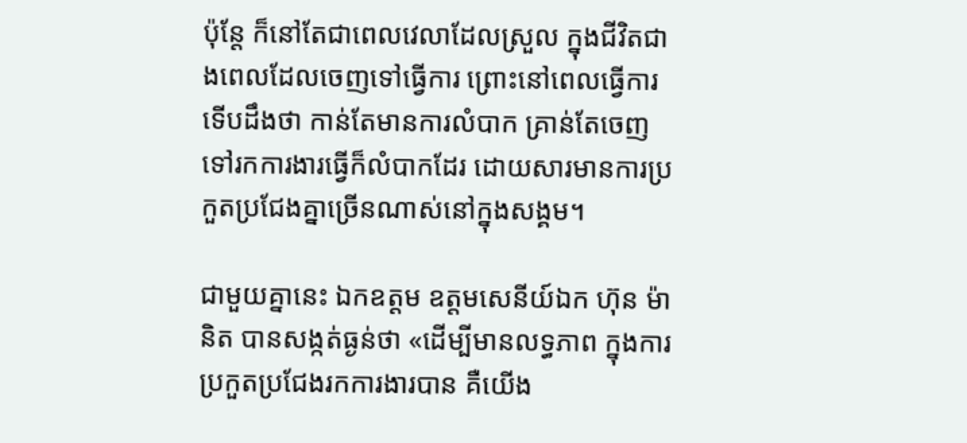ប៉ុន្តែ ក៏នៅតែជាពេលវេលាដែលស្រួល ក្នុងជីវិតជាងពេលដែលចេញទៅធ្វើការ ព្រោះនៅពេលធ្វើការទើបដឹងថា កាន់តែមានការលំបាក គ្រាន់តែចេញទៅរកការងារធ្វើក៏លំបាកដែរ ដោយសារមានការប្រកួតប្រជែងគ្នាច្រើនណាស់នៅក្នុងសង្គម។

ជាមួយគ្នានេះ ឯកឧត្តម ឧត្តមសេនីយ៍ឯក ហ៊ុន ម៉ានិត បានសង្កត់ធ្ងន់ថា «ដើម្បីមានលទ្ធភាព ក្នុងការប្រកួតប្រជែងរកការងារបាន គឺយើង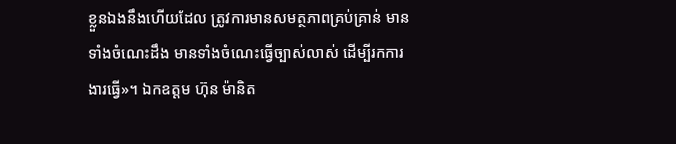ខ្លួនឯងនឹងហើយដែល ត្រូវការមានសមត្ថភាពគ្រប់គ្រាន់ មានទាំងចំណេះដឹង មានទាំងចំណេះធ្វើច្បាស់លាស់ ដើម្បីរកការងារធ្វើ»។ ឯកឧត្តម ហ៊ុន ម៉ានិត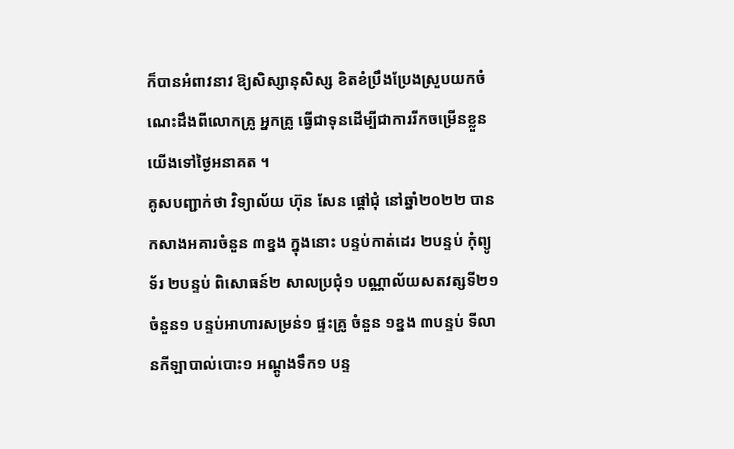ក៏បានអំពាវនាវ ឱ្យសិស្សានុសិស្ស ខិតខំប្រឹងប្រែងស្រួបយកចំណេះដឹងពីលោកគ្រូ អ្នកគ្រូ ធ្វើជាទុនដើម្បីជាការរីកចម្រើនខ្លួនយើងទៅថ្ងៃអនាគត ។
គូសបញ្ជាក់ថា វិទ្យាល័យ ហ៊ុន សែន ផ្ដៅជុំ នៅឆ្នាំ២០២២ បានកសាងអគារចំនួន ៣ខ្នង ក្នុងនោះ បន្ទប់កាត់ដេរ ២បន្ទប់ កុំព្យូទ័រ ២បន្ទប់ ពិសោធន៍២ សាលប្រជុំ១ បណ្ណាល័យសតវត្សទី២១ ចំនួន១ បន្ទប់អាហារសម្រន់១ ផ្ទះគ្រូ ចំនួន ១ខ្នង ៣បន្ទប់ ទីលានកីឡាបាល់បោះ១ អណ្ដូងទឹក១ បន្ទ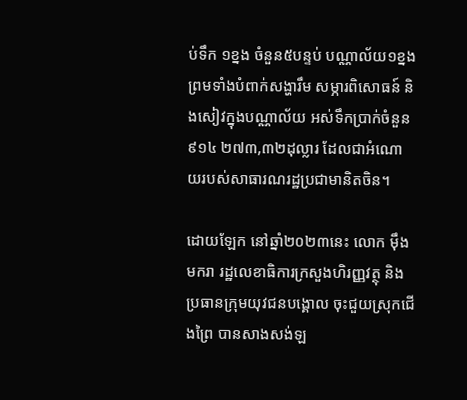ប់ទឹក ១ខ្នង ចំនួន៥បន្ទប់ បណ្ណាល័យ១ខ្នង ព្រមទាំងបំពាក់សង្ហារឹម សម្ភារពិសោធន៍ និងសៀវក្នុងបណ្ណាល័យ អស់ទឹកប្រាក់ចំនួន ៩១៤ ២៧៣,៣២ដុល្លារ ដែលជាអំណោយរបស់សាធារណរដ្ឋប្រជាមានិតចិន។

ដោយឡែក នៅឆ្នាំ២០២៣នេះ លោក ម៉ឹង មករា រដ្ឋលេខាធិការក្រសួងហិរញ្ញវត្ថុ និងប្រធានក្រុមយុវជនបង្គោល ចុះជួយស្រុកជើងព្រៃ បានសាងសង់ឡ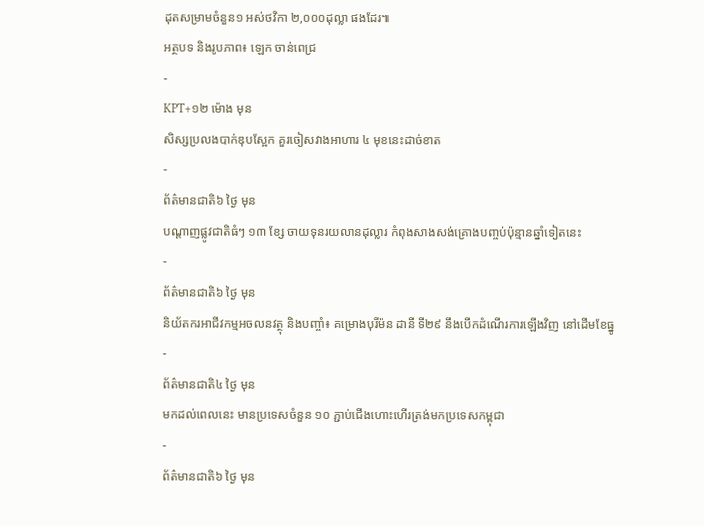ដុតសម្រាមចំនួន១ អស់ថវិកា ២,០០០ដុល្លា ផងដែរ៕
អត្ថបទ និងរូបភាព៖ ឡេក ចាន់ពេជ្រ
-
KPT+១២ ម៉ោង មុន
សិស្សប្រលងបាក់ឌុបស្អែក គួរចៀសវាងអាហារ ៤ មុខនេះដាច់ខាត
-
ព័ត៌មានជាតិ៦ ថ្ងៃ មុន
បណ្តាញផ្លូវជាតិធំៗ ១៣ ខ្សែ ចាយទុនរយលានដុល្លារ កំពុងសាងសង់គ្រោងបញ្ចប់ប៉ុន្មានឆ្នាំទៀតនេះ
-
ព័ត៌មានជាតិ៦ ថ្ងៃ មុន
និយ័តករអាជីវកម្មអចលនវត្ថុ និងបញ្ចាំ៖ គម្រោងបុរីម៉ន ដានី ទី២៩ នឹងបើកដំណើរការឡើងវិញ នៅដើមខែធ្នូ
-
ព័ត៌មានជាតិ៤ ថ្ងៃ មុន
មកដល់ពេលនេះ មានប្រទេសចំនួន ១០ ភ្ជាប់ជើងហោះហើរត្រង់មកប្រទេសកម្ពុជា
-
ព័ត៌មានជាតិ៦ ថ្ងៃ មុន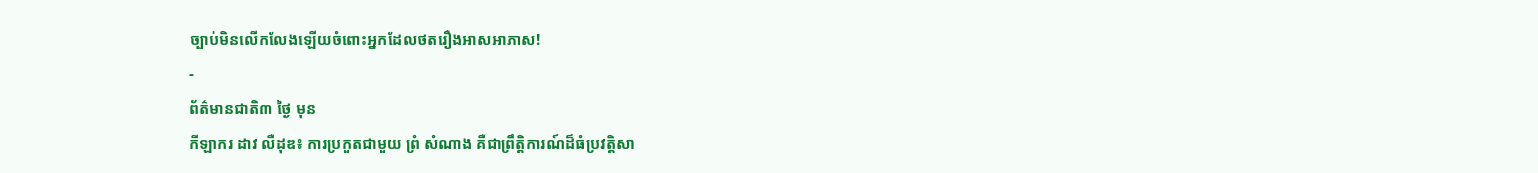ច្បាប់មិនលើកលែងឡើយចំពោះអ្នកដែលថតរឿងអាសអាភាស!
-
ព័ត៌មានជាតិ៣ ថ្ងៃ មុន
កីឡាករ ដាវ លឺដុឌ៖ ការប្រកួតជាមួយ ព្រំ សំណាង គឺជាព្រឹត្តិការណ៍ដ៏ធំប្រវត្តិសា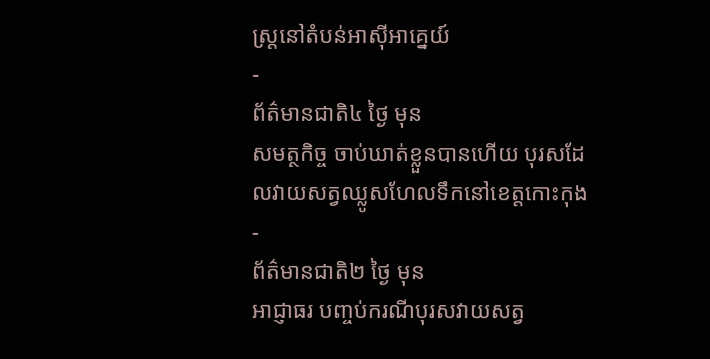ស្ត្រនៅតំបន់អាស៊ីអាគ្នេយ៍
-
ព័ត៌មានជាតិ៤ ថ្ងៃ មុន
សមត្ថកិច្ច ចាប់ឃាត់ខ្លួនបានហើយ បុរសដែលវាយសត្វឈ្លូសហែលទឹកនៅខេត្តកោះកុង
-
ព័ត៌មានជាតិ២ ថ្ងៃ មុន
អាជ្ញាធរ បញ្ចប់ករណីបុរសវាយសត្វ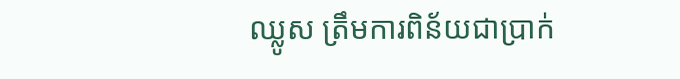ឈ្លូស ត្រឹមការពិន័យជាប្រាក់